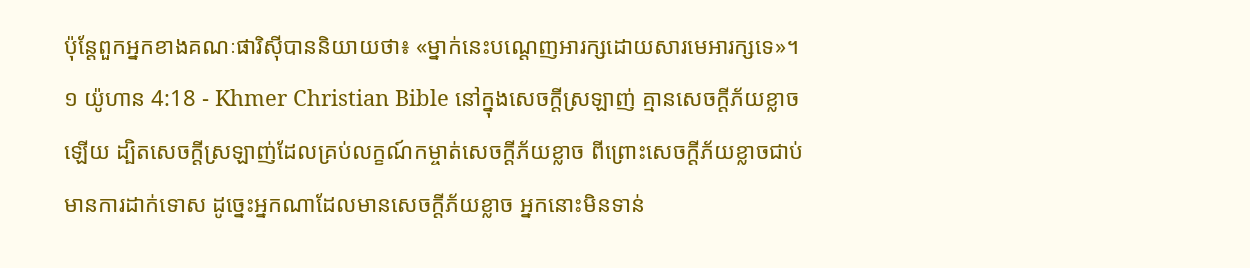ប៉ុន្ដែពួកអ្នកខាងគណៈផារិស៊ីបាននិយាយថា៖ «ម្នាក់នេះបណ្ដេញអារក្សដោយសារមេអារក្សទេ»។
១ យ៉ូហាន 4:18 - Khmer Christian Bible នៅក្នុងសេចក្ដីស្រឡាញ់ គ្មានសេចក្ដីភ័យខ្លាចឡើយ ដ្បិតសេចក្ដីស្រឡាញ់ដែលគ្រប់លក្ខណ៍កម្ចាត់សេចក្ដីភ័យខ្លាច ពីព្រោះសេចក្ដីភ័យខ្លាចជាប់មានការដាក់ទោស ដូច្នេះអ្នកណាដែលមានសេចក្ដីភ័យខ្លាច អ្នកនោះមិនទាន់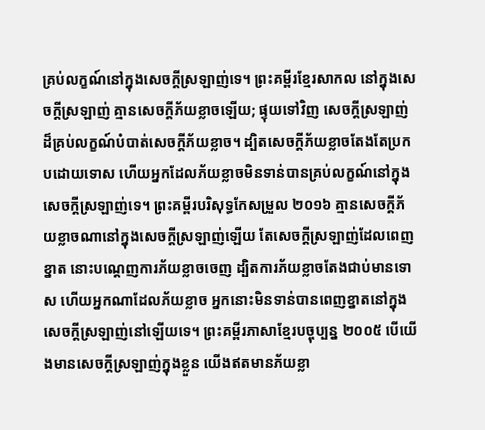គ្រប់លក្ខណ៍នៅក្នុងសេចក្ដីស្រឡាញ់ទេ។ ព្រះគម្ពីរខ្មែរសាកល នៅក្នុងសេចក្ដីស្រឡាញ់ គ្មានសេចក្ដីភ័យខ្លាចឡើយ; ផ្ទុយទៅវិញ សេចក្ដីស្រឡាញ់ដ៏គ្រប់លក្ខណ៍បំបាត់សេចក្ដីភ័យខ្លាច។ ដ្បិតសេចក្ដីភ័យខ្លាចតែងតែប្រកបដោយទោស ហើយអ្នកដែលភ័យខ្លាចមិនទាន់បានគ្រប់លក្ខណ៍នៅក្នុងសេចក្ដីស្រឡាញ់ទេ។ ព្រះគម្ពីរបរិសុទ្ធកែសម្រួល ២០១៦ គ្មានសេចក្ដីភ័យខ្លាចណានៅក្នុងសេចក្ដីស្រឡាញ់ឡើយ តែសេចក្ដីស្រឡាញ់ដែលពេញខ្នាត នោះបណ្តេញការភ័យខ្លាចចេញ ដ្បិតការភ័យខ្លាចតែងជាប់មានទោស ហើយអ្នកណាដែលភ័យខ្លាច អ្នកនោះមិនទាន់បានពេញខ្នាតនៅក្នុងសេចក្ដីស្រឡាញ់នៅឡើយទេ។ ព្រះគម្ពីរភាសាខ្មែរបច្ចុប្បន្ន ២០០៥ បើយើងមានសេចក្ដីស្រឡាញ់ក្នុងខ្លួន យើងឥតមានភ័យខ្លា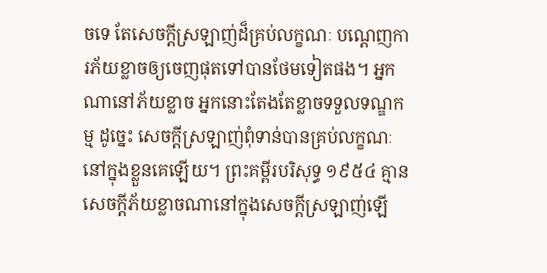ចទេ តែសេចក្ដីស្រឡាញ់ដ៏គ្រប់លក្ខណៈ បណ្ដេញការភ័យខ្លាចឲ្យចេញផុតទៅបានថែមទៀតផង។ អ្នកណានៅភ័យខ្លាច អ្នកនោះតែងតែខ្លាចទទួលទណ្ឌកម្ម ដូច្នេះ សេចក្ដីស្រឡាញ់ពុំទាន់បានគ្រប់លក្ខណៈនៅក្នុងខ្លួនគេឡើយ។ ព្រះគម្ពីរបរិសុទ្ធ ១៩៥៤ គ្មានសេចក្ដីភ័យខ្លាចណានៅក្នុងសេចក្ដីស្រឡាញ់ឡើ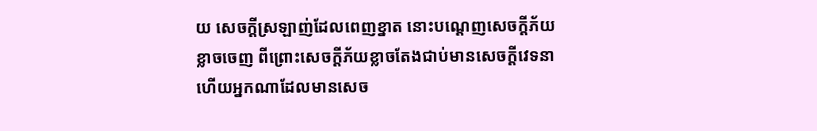យ សេចក្ដីស្រឡាញ់ដែលពេញខ្នាត នោះបណ្តេញសេចក្ដីភ័យខ្លាចចេញ ពីព្រោះសេចក្ដីភ័យខ្លាចតែងជាប់មានសេចក្ដីវេទនា ហើយអ្នកណាដែលមានសេច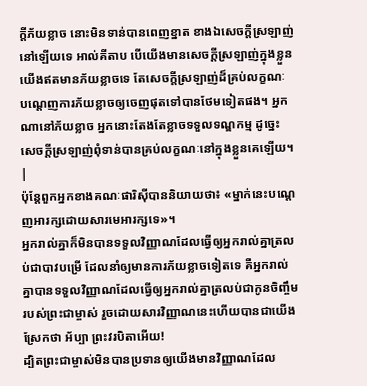ក្ដីភ័យខ្លាច នោះមិនទាន់បានពេញខ្នាត ខាងឯសេចក្ដីស្រឡាញ់នៅឡើយទេ អាល់គីតាប បើយើងមានសេចក្ដីស្រឡាញ់ក្នុងខ្លួន យើងឥតមានភ័យខ្លាចទេ តែសេចក្ដីស្រឡាញ់ដ៏គ្រប់លក្ខណៈ បណ្ដេញការភ័យខ្លាចឲ្យចេញផុតទៅបានថែមទៀតផង។ អ្នកណានៅភ័យខ្លាច អ្នកនោះតែងតែខ្លាចទទួលទណ្ឌកម្ម ដូច្នេះ សេចក្ដីស្រឡាញ់ពុំទាន់បានគ្រប់លក្ខណៈនៅក្នុងខ្លួនគេឡើយ។ |
ប៉ុន្ដែពួកអ្នកខាងគណៈផារិស៊ីបាននិយាយថា៖ «ម្នាក់នេះបណ្ដេញអារក្សដោយសារមេអារក្សទេ»។
អ្នករាល់គ្នាក៏មិនបានទទួលវិញ្ញាណដែលធ្វើឲ្យអ្នករាល់គ្នាត្រលប់ជាបាវបម្រើ ដែលនាំឲ្យមានការភ័យខ្លាចទៀតទេ គឺអ្នករាល់គ្នាបានទទួលវិញ្ញាណដែលធ្វើឲ្យអ្នករាល់គ្នាត្រលប់ជាកូនចិញ្ចឹមរបស់ព្រះជាម្ចាស់ រួចដោយសារវិញ្ញាណនេះហើយបានជាយើងស្រែកថា អ័ប្បា ព្រះវរបិតាអើយ!
ដ្បិតព្រះជាម្ចាស់មិនបានប្រទានឲ្យយើងមានវិញ្ញាណដែល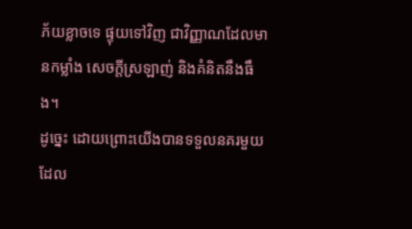ភ័យខ្លាចទេ ផ្ទុយទៅវិញ ជាវិញ្ញាណដែលមានកម្លាំង សេចក្ដីស្រឡាញ់ និងគំនិតនឹងធឹង។
ដូច្នេះ ដោយព្រោះយើងបានទទួលនគរមួយដែល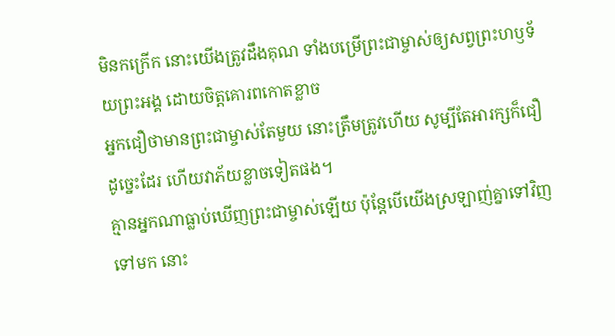មិនកក្រើក នោះយើងត្រូវដឹងគុណ ទាំងបម្រើព្រះជាម្ចាស់ឲ្យសព្វព្រះហឫទ័យព្រះអង្គ ដោយចិត្ដគោរពកោតខ្លាច
អ្នកជឿថាមានព្រះជាម្ចាស់តែមួយ នោះត្រឹមត្រូវហើយ សូម្បីតែអារក្សក៏ជឿដូច្នេះដែរ ហើយវាភ័យខ្លាចទៀតផង។
គ្មានអ្នកណាធ្លាប់ឃើញព្រះជាម្ចាស់ឡើយ ប៉ុន្ដែបើយើងស្រឡាញ់គ្នាទៅវិញទៅមក នោះ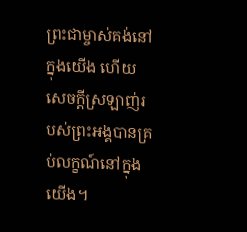ព្រះជាម្ចាស់គង់នៅក្នុងយើង ហើយសេចក្ដីស្រឡាញ់របស់ព្រះអង្គបានគ្រប់លក្ខណ៍នៅក្នុងយើង។